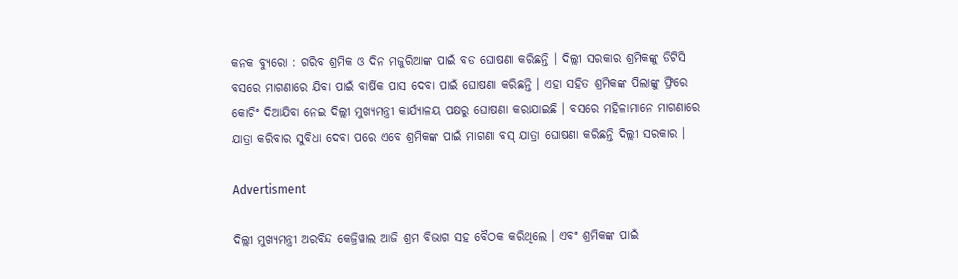କନକ ବ୍ୟୁରୋ : ଗରିବ ଶ୍ରମିକ ଓ ଦିନ ମଜୁରିଆଙ୍କ ପାଇଁ ବଡ ଘୋଷଣା କରିଛନ୍ତି । ଦିଲ୍ଲୀ ସରକାର ଶ୍ରମିକଙ୍କୁ ଡିଟିସି ବସରେ ମାଗଣାରେ ଯିବା ପାଇଁ ବାର୍ଷିକ ପାସ ଦେବା ପାଇଁ ଘୋଷଣା କରିଛନ୍ତି । ଏହା ସହିତ ଶ୍ରମିକଙ୍କ ପିଲାଙ୍କୁ ଫ୍ରିରେ କୋଚିଂ ଦିଆଯିବା ନେଇ ଦିଲ୍ଲୀ ମୁଖ୍ୟମନ୍ତ୍ରୀ କାର୍ଯ୍ୟାଳୟ ପକ୍ଷରୁ ଘୋଷଣା କରାଯାଇଛି । ବସରେ ମହିଳାମାନେ ମାଗଣାରେ ଯାତ୍ରା କରିବାର ସୁବିଧା ଦେବା ପରେ ଏବେ ଶ୍ରମିକଙ୍କ ପାଇଁ ମାଗଣା ବସ୍ ଯାତ୍ରା ଘୋଷଣା କରିଛନ୍ତି ଦିଲ୍ଲୀ ସରକାର ।

Advertisment

ଦିଲ୍ଲୀ ମୁଖ୍ୟମନ୍ତ୍ରୀ ଅରବିନ୍ଦ କେଜ୍ରିୱାଲ ଆଜି ଶ୍ରମ ବିଭାଗ ସହ ବୈଠକ କରିଥିଲେ । ଏବଂ ଶ୍ରମିକଙ୍କ ପାଇଁ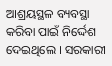ଆଶ୍ରୟସ୍ଥଳ ବ୍ୟବସ୍ଥା କରିବା ପାଇଁ ନିର୍ଦ୍ଦେଶ ଦେଇଥିଲେ । ସରକାରୀ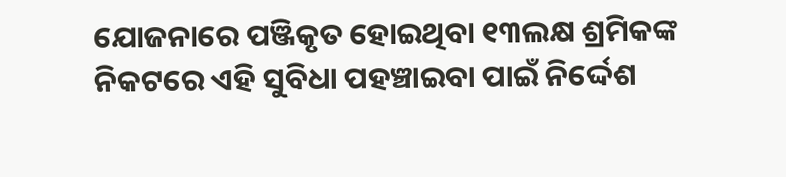ଯୋଜନାରେ ପଞ୍ଜିକୃତ ହୋଇଥିବା ୧୩ଲକ୍ଷ ଶ୍ରମିକଙ୍କ ନିକଟରେ ଏହି ସୁବିଧା ପହଞ୍ଚାଇବା ପାଇଁ ନିର୍ଦ୍ଦେଶ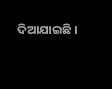ଦିଆଯାଇଛି ।